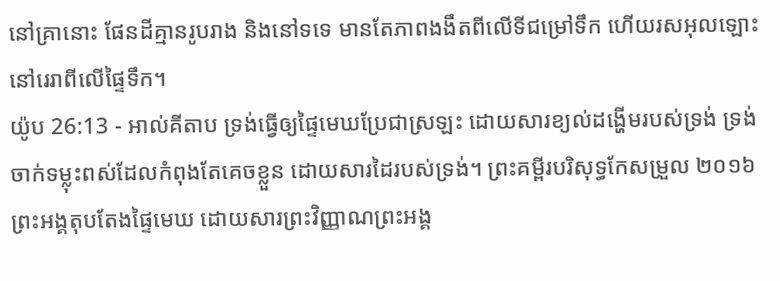នៅគ្រានោះ ផែនដីគ្មានរូបរាង និងនៅទទេ មានតែភាពងងឹតពីលើទីជម្រៅទឹក ហើយរសអុលឡោះនៅរេរាពីលើផ្ទៃទឹក។
យ៉ូប 26:13 - អាល់គីតាប ទ្រង់ធ្វើឲ្យផ្ទៃមេឃប្រែជាស្រឡះ ដោយសារខ្យល់ដង្ហើមរបស់ទ្រង់ ទ្រង់ចាក់ទម្លុះពស់ដែលកំពុងតែគេចខ្លួន ដោយសារដៃរបស់ទ្រង់។ ព្រះគម្ពីរបរិសុទ្ធកែសម្រួល ២០១៦ ព្រះអង្គតុបតែងផ្ទៃមេឃ ដោយសារព្រះវិញ្ញាណព្រះអង្គ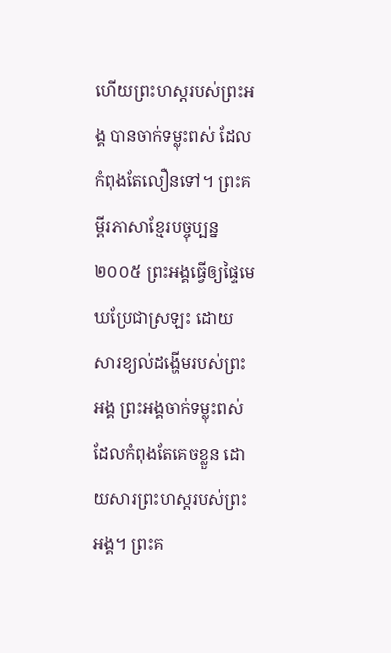ហើយព្រះហស្តរបស់ព្រះអង្គ បានចាក់ទម្លុះពស់ ដែលកំពុងតែលឿនទៅ។ ព្រះគម្ពីរភាសាខ្មែរបច្ចុប្បន្ន ២០០៥ ព្រះអង្គធ្វើឲ្យផ្ទៃមេឃប្រែជាស្រឡះ ដោយសារខ្យល់ដង្ហើមរបស់ព្រះអង្គ ព្រះអង្គចាក់ទម្លុះពស់ដែលកំពុងតែគេចខ្លួន ដោយសារព្រះហស្ដរបស់ព្រះអង្គ។ ព្រះគ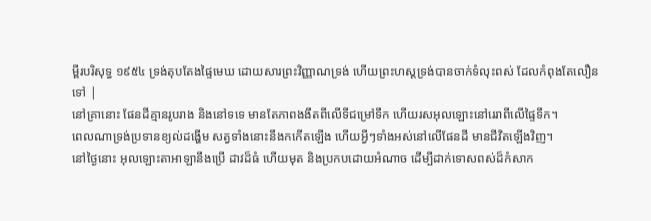ម្ពីរបរិសុទ្ធ ១៩៥៤ ទ្រង់តុបតែងផ្ទៃមេឃ ដោយសារព្រះវិញ្ញាណទ្រង់ ហើយព្រះហស្តទ្រង់បានចាក់ទំលុះពស់ ដែលកំពុងតែលឿនទៅ |
នៅគ្រានោះ ផែនដីគ្មានរូបរាង និងនៅទទេ មានតែភាពងងឹតពីលើទីជម្រៅទឹក ហើយរសអុលឡោះនៅរេរាពីលើផ្ទៃទឹក។
ពេលណាទ្រង់ប្រទានខ្យល់ដង្ហើម សត្វទាំងនោះនឹងកកើតឡើង ហើយអ្វីៗទាំងអស់នៅលើផែនដី មានជីវិតឡើងវិញ។
នៅថ្ងៃនោះ អុលឡោះតាអាឡានឹងប្រើ ដាវដ៏ធំ ហើយមុត និងប្រកបដោយអំណាច ដើម្បីដាក់ទោសពស់ដ៏កំសាក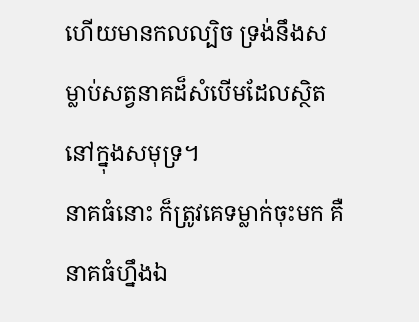ហើយមានកលល្បិច ទ្រង់នឹងសម្លាប់សត្វនាគដ៏សំបើមដែលស្ថិតនៅក្នុងសមុទ្រ។
នាគធំនោះ ក៏ត្រូវគេទម្លាក់ចុះមក គឺនាគធំហ្នឹងឯ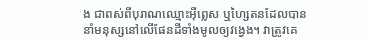ង ជាពស់ពីបុរាណឈ្មោះអ៊ីព្លេស ឬហ្សៃតនដែលបាននាំមនុស្សនៅលើផែនដីទាំងមូលឲ្យវង្វេង។ វាត្រូវគេ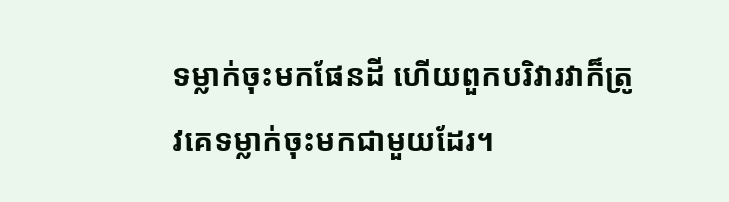ទម្លាក់ចុះមកផែនដី ហើយពួកបរិវារវាក៏ត្រូវគេទម្លាក់ចុះមកជាមួយដែរ។